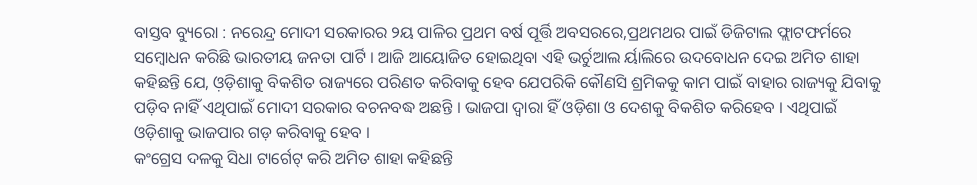ବାସ୍ତବ ବ୍ୟୁରୋ : ନରେନ୍ଦ୍ର ମୋଦୀ ସରକାରର ୨ୟ ପାଳିର ପ୍ରଥମ ବର୍ଷ ପୂର୍ତ୍ତି ଅବସରରେ,ପ୍ରଥମଥର ପାଇଁ ଡିଜିଟାଲ ଫ୍ଲାଟଫର୍ମରେ ସମ୍ବୋଧନ କରିଛି ଭାରତୀୟ ଜନତା ପାର୍ଟି । ଆଜି ଆୟୋଜିତ ହୋଇଥିବା ଏହି ଭର୍ଚୁଆଲ ର୍ୟାଲିରେ ଉଦବୋଧନ ଦେଇ ଅମିତ ଶାହା କହିଛନ୍ତି ଯେ, ଓ଼ଡ଼ିଶାକୁ ବିକଶିତ ରାଜ୍ୟରେ ପରିଣତ କରିବାକୁ ହେବ ଯେପରିକି କୌଣସି ଶ୍ରମିକକୁ କାମ ପାଇଁ ବାହାର ରାଜ୍ୟକୁ ଯିବାକୁ ପଡ଼ିବ ନାହିଁ ଏଥିପାଇଁ ମୋଦୀ ସରକାର ବଚନବଦ୍ଧ ଅଛନ୍ତି । ଭାଜପା ଦ୍ୱାରା ହିଁ ଓଡ଼ିଶା ଓ ଦେଶକୁ ବିକଶିତ କରିହେବ । ଏଥିପାଇଁ ଓଡ଼ିଶାକୁ ଭାଜପାର ଗଡ଼ କରିବାକୁ ହେବ ।
କଂଗ୍ରେସ ଦଳକୁ ସିଧା ଟାର୍ଗେଟ୍ କରି ଅମିତ ଶାହା କହିଛନ୍ତି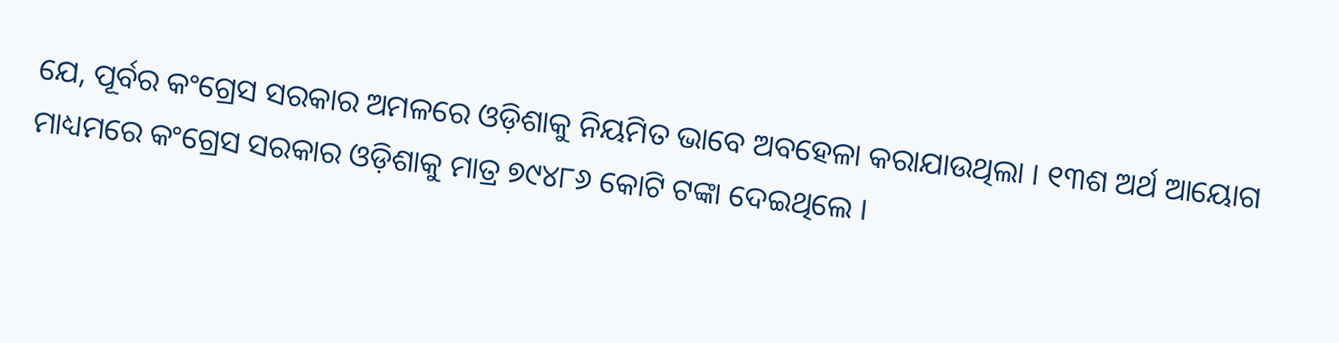ଯେ, ପୂର୍ବର କଂଗ୍ରେସ ସରକାର ଅମଳରେ ଓଡ଼ିଶାକୁ ନିୟମିତ ଭାବେ ଅବହେଳା କରାଯାଉଥିଲା । ୧୩ଶ ଅର୍ଥ ଆୟୋଗ ମାଧ୍ୟମରେ କଂଗ୍ରେସ ସରକାର ଓଡ଼ିଶାକୁ ମାତ୍ର ୭୯୪୮୬ କୋଟି ଟଙ୍କା ଦେଇଥିଲେ ।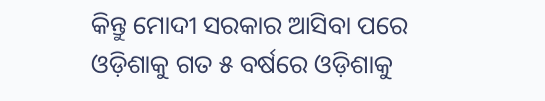କିନ୍ତୁ ମୋଦୀ ସରକାର ଆସିବା ପରେ ଓଡ଼ିଶାକୁ ଗତ ୫ ବର୍ଷରେ ଓଡ଼ିଶାକୁ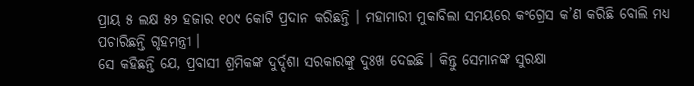ପ୍ରାୟ ୫ ଲକ୍ଷ ୫୨ ହଜାର ୧୦୯ କୋଟି ପ୍ରଦାନ କରିଛନ୍ତି । ମହାମାରୀ ମୁକାବିଲା ସମୟରେ କଂଗ୍ରେସ କ’ଣ କରିଛି ବୋଲି ମଧ୍ୟ ପଚାରିଛନ୍ତି ଗୃହମନ୍ତ୍ରୀ ।
ସେ କହିଛନ୍ତି ଯେ, ପ୍ରବାସୀ ଶ୍ରମିକଙ୍କ ଦୁର୍ଦ୍ଦଶା ସରକାରଙ୍କୁ ଦୁଃଖ ଦେଇଛି । କିନ୍ତୁ ସେମାନଙ୍କ ସୁରକ୍ଷା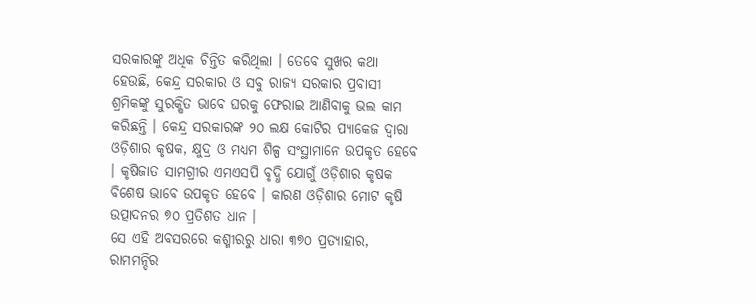ସରକାରଙ୍କୁ ଅଧିକ ଚିନ୍ତିତ କରିଥିଲା । ତେବେ ସୁଖର କଥା ହେଉଛି, କେନ୍ଦ୍ର ସରକାର ଓ ସବୁ ରାଜ୍ୟ ସରକାର ପ୍ରବାସୀ ଶ୍ରମିକଙ୍କୁ ସୁରକ୍ଷିତ ଭାବେ ଘରକୁ ଫେରାଇ ଆଣିବାକୁ ଭଲ କାମ କରିଛନ୍ତି । କେନ୍ଦ୍ର ସରକାରଙ୍କ ୨୦ ଲକ୍ଷ କୋଟିର ପ୍ୟାକେଜ ଦ୍ୱାରା ଓଡ଼ିଶାର କୃଷକ, କ୍ଷୁଦ୍ର ଓ ମଧ୍ୟମ ଶିଳ୍ପ ସଂସ୍ଥାମାନେ ଉପକୃତ ହେବେ । କୃଷିଜାତ ସାମଗ୍ରୀର ଏମଏସପି ବୃଦ୍ଧି ଯୋଗୁଁ ଓଡ଼ିଶାର କୃଷକ ବିଶେଷ ଭାବେ ଉପକୃତ ହେବେ । କାରଣ ଓଡ଼ିଶାର ମୋଟ କୃଷି ଉତ୍ପାଦନର ୭୦ ପ୍ରତିଶତ ଧାନ ।
ସେ ଏହି ଅବସରରେ କଶ୍ମୀରରୁ ଧାରା ୩୭୦ ପ୍ରତ୍ୟାହାର, ରାମମନ୍ଦିର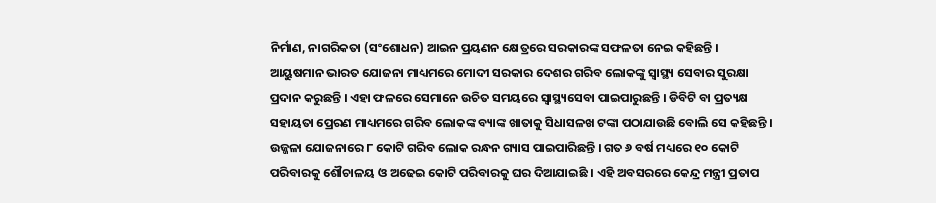ନିର୍ମାଣ, ନାଗରିକତା (ସଂଶୋଧନ) ଆଇନ ପ୍ରୟଣନ କ୍ଷେତ୍ରରେ ସରକାରଙ୍କ ସଫଳତା ନେଇ କହିଛନ୍ତି । ଆୟୁଷମାନ ଭାରତ ଯୋଜନା ମାଧ୍ୟମରେ ମୋଦୀ ସରକାର ଦେଶର ଗରିବ ଲୋକଙ୍କୁ ସ୍ୱାସ୍ଥ୍ୟ ସେବାର ସୁରକ୍ଷା ପ୍ରଦାନ କରୁଛନ୍ତି । ଏହା ଫଳରେ ସେମାନେ ଉଚିତ ସମୟରେ ସ୍ୱାସ୍ଥ୍ୟସେବା ପାଇପାରୁଛନ୍ତି । ଡିବିଟି ବା ପ୍ରତ୍ୟକ୍ଷ ସହାୟତା ପ୍ରେରଣ ମାଧ୍ୟମରେ ଗରିବ ଲୋକଙ୍କ ବ୍ୟାଙ୍କ ଖାତାକୁ ସିଧାସଳଖ ଟଙ୍କା ପଠାଯାଉଛି ବୋଲି ସେ କହିଛନ୍ତି । ଉଜ୍ଜଳା ଯୋଜନାରେ ୮ କୋଟି ଗରିବ ଲୋକ ରନ୍ଧନ ଗ୍ୟାସ ପାଇପାରିଛନ୍ତି । ଗତ ୬ ବର୍ଷ ମଧ୍ୟରେ ୧୦ କୋଟି ପରିବାରକୁ ଶୌଚାଳୟ ଓ ଅଢେଇ କୋଟି ପରିବାରକୁ ଘର ଦିଆଯାଇଛି । ଏହି ଅବସରରେ କେନ୍ଦ୍ର ମନ୍ତ୍ରୀ ପ୍ରତାପ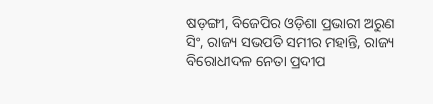ଷଡ଼ଙ୍ଗୀ, ବିଜେପିର ଓଡ଼ିଶା ପ୍ରଭାରୀ ଅରୁଣ ସିଂ, ରାଜ୍ୟ ସଭପତି ସମୀର ମହାନ୍ତି, ରାଜ୍ୟ ବିରୋଧୀଦଳ ନେତା ପ୍ରଦୀପ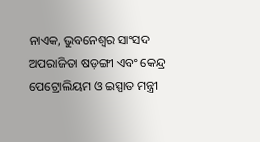ନାଏକ, ଭୁବନେଶ୍ୱର ସାଂସଦ ଅପରାଜିତା ଷଡ଼ଙ୍ଗୀ ଏବଂ କେନ୍ଦ୍ର ପେଟ୍ରୋଲିୟମ ଓ ଇସ୍ପାତ ମନ୍ତ୍ରୀ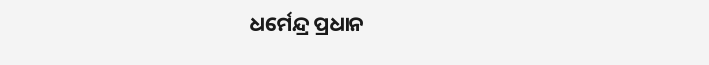ଧର୍ମେନ୍ଦ୍ର ପ୍ରଧାନ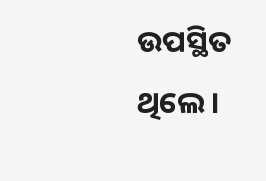ଉପସ୍ଥିତ ଥିଲେ ।